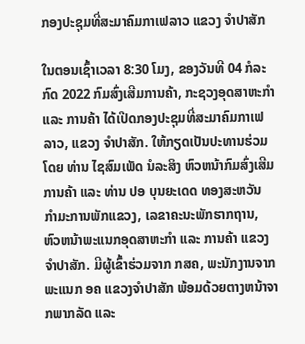ກອງປະຊຸມທີ່ສະມາຄົມກາເຟລາວ ແຂວງ ຈໍາປາສັກ

ໃນຕອນເຊົ້າເວລາ 8:30 ໂມງ, ຂອງວັນທີ 04 ກໍລະກົດ 2022 ກົມສົ່ງເສີມການຄ້າ, ກະຊວງອຸດສາຫະກໍາ ແລະ ການຄ້າ ໄດ້ເປີດກອງປະຊຸມທີ່ສະມາຄົມກາເຟລາວ, ແຂວງ ຈໍາປາສັກ. ໃຫ້ກຽດເປັນປະທານຮ່ວມໂດຍ ທ່ານ ໄຊສົມເພັດ ນໍລະສິງ ຫົວຫນ້າກົມສົ່ງເສີມການຄ້າ ແລະ ທ່ານ ປອ ບຸນຍະເດດ ທອງສະຫວັນ ກໍາມະການພັກແຂວງ, ເລຂາຄະນະພັກຮາກຖານ, ຫົວຫນ້າພະແນກອຸດສາຫະກໍາ ແລະ ການຄ້າ ແຂວງຈໍາປາສັກ. ມີຜູ້ເຂົ້າຮ່ວມຈາກ ກສຄ, ພະນັກງານຈາກພະແນກ ອຄ ແຂວງຈຳປາສັກ ພ້ອມດ້ວຍຕາງຫນ້າຈາກພາກລັດ ແລະ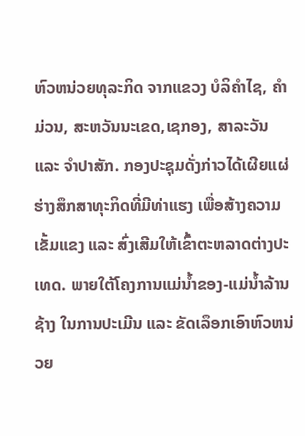ຫົວຫນ່ວຍທຸລະກິດ ຈາກແຂວງ ບໍລິຄຳໄຊ, ຄຳມ່ວນ, ສະຫວັນນະເຂດ,ເຊກອງ, ສາລະວັນ ແລະ ຈຳປາສັກ. ກອງປະຊຸມດັ່ງກ່າວໄດ້ເຜີຍແຜ່ຮ່າງສຶກສາທຸະກິດທີ່ມີທ່າແຮງ ເພື່ອສ້າງຄວາມເຂັ້ມແຂງ ແລະ ສົ່ງເສີມໃຫ້ເຂົ້າຕະຫລາດຕ່າງປະເທດ. ພາຍໃຕ້ໂຄງການແມ່ນໍ້າຂອງ-ແມ່ນໍ້າລ້ານຊ້າງ ໃນການປະເມີນ ແລະ ຂັດເລຶອກເອົາຫົວຫນ່ວຍ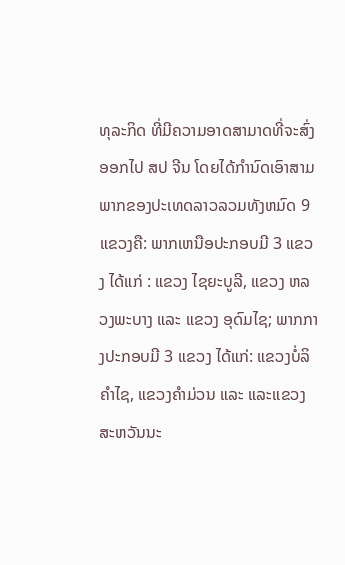ທຸລະກິດ ທີ່ມີຄວາມອາດສາມາດທີ່ຈະສົ່ງອອກໄປ ສປ ຈີນ ໂດຍໄດ້ກໍານົດເອົາສາມພາກຂອງປະເທດລາວລວມທັງຫມົດ 9 ແຂວງຄື: ພາກເຫນືອປະກອບມີ 3 ແຂວງ ໄດ້ແກ່ : ແຂວງ ໄຊຍະບູລີ, ແຂວງ ຫລວງພະບາງ ແລະ ແຂວງ ອຸດົມໄຊ; ພາກກາງປະກອບມີ 3 ແຂວງ ໄດ້ແກ່: ແຂວງບໍ່ລິຄຳໄຊ, ແຂວງຄຳມ່ວນ ແລະ ແລະແຂວງສະຫວັນນະ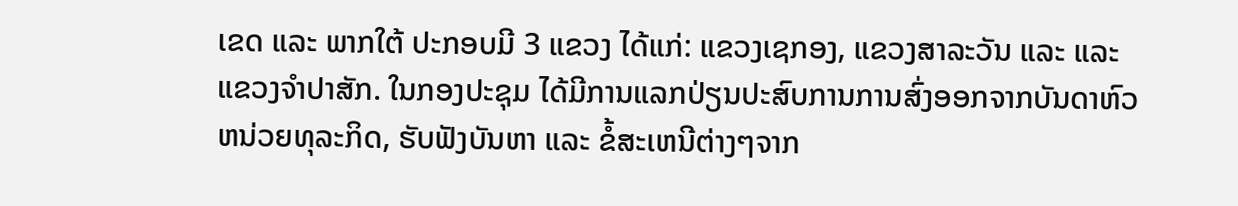ເຂດ ແລະ ພາກໃຕ້ ປະກອບມີ 3 ແຂວງ ໄດ້ແກ່: ແຂວງເຊກອງ, ແຂວງສາລະວັນ ແລະ ແລະ ແຂວງຈຳປາສັກ. ໃນກອງປະຊຸມ ໄດ້ມີການແລກປ່ຽນປະສົບການການສົ່ງອອກຈາກບັນດາຫົວຫນ່ວຍທຸລະກິດ, ຮັບຟັງບັນຫາ ແລະ ຂໍ້ສະເຫນີຕ່າງໆຈາກ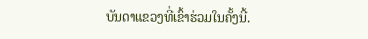ບັນດາແຂວງທີ່ເຂົ້າຮ່ວມໃນຄັ້ງນີ້.